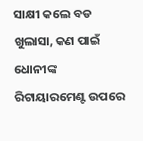ସାକ୍ଷୀ କଲେ ବଡ ଖୁଲାସା, କଣ ପାଇଁ ଧୋନୀଙ୍କ ରିଟାୟାରମେଣ୍ଟ ଉପରେ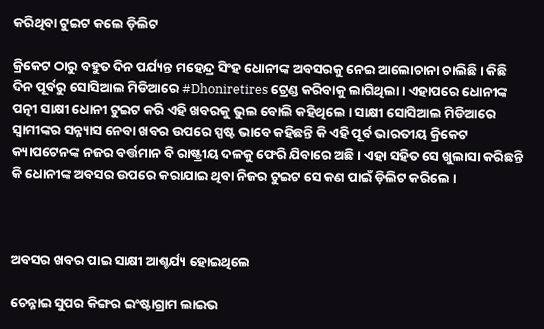କରିଥିବା ଟୁଇଟ କଲେ ଡ଼ିଲିଟ

କ୍ରିକେଟ ଠାରୁ ବହୁତ ଦିନ ପର୍ଯ୍ୟନ୍ତ ମହେନ୍ଦ୍ର ସିଂହ ଧୋନୀଙ୍କ ଅବସରକୁ ନେଇ ଆଲୋଚାନା ଚାଲିଛି । କିଛି ଦିନ ପୂର୍ବରୁ ସୋସିଆଲ ମିଡିଆରେ #Dhoniretires ଟ୍ରେଣ୍ଡ କରିବାକୁ ଲାଗିଥିଲା । ଏହାପରେ ଧୋନୀଙ୍କ ପତ୍ନୀ ସାକ୍ଷୀ ଧୋନୀ ଟୁଇଟ କରି ଏହି ଖବରକୁ ଭୁଲ ବୋଲି କହିଥିଲେ । ସାକ୍ଷୀ ସୋସିଆଲ ମିଡିଆରେ ସ୍ଵାମୀଙ୍କର ସନ୍ନ୍ୟାସ ନେବା ଖବର ଉପରେ ସ୍ପଷ୍ଟ ଭାବେ କହିଛନ୍ତି କି ଏହି ପୂର୍ବ ଭାରତୀୟ କ୍ରିକେଟ କ୍ୟାପଟେନଙ୍କ ନଜର ବର୍ତ୍ତମାନ ବି ରାଷ୍ଟ୍ରୀୟ ଦଳକୁ ଫେରି ଯିବାରେ ଅଛି । ଏହା ସହିତ ସେ ଖୁଲାସା କରିଛନ୍ତି କି ଧୋନୀଙ୍କ ଅବସର ଉପରେ କରାଯାଇ ଥିବା ନିଜର ଟୁଇଟ ସେ କଣ ପାଇଁ ଡ଼ିଲିଟ କରିଲେ ।



ଅବସର ଖବର ପାଇ ସାକ୍ଷୀ ଆଶ୍ଚର୍ଯ୍ୟ ହୋଇଥିଲେ

ଚେନ୍ନାଇ ସୁପର କିଙ୍ଗର ଇଂଷ୍ଟାଗ୍ରାମ ଲାଇଭ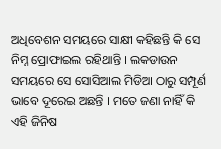ଅଧିବେଶନ ସମୟରେ ସାକ୍ଷୀ କହିଛନ୍ତି କି ସେ ନିମ୍ନ ପ୍ରୋଫାଇଲ ରହିଥାନ୍ତି । ଲକଡାଉନ ସମୟରେ ସେ ସୋସିଆଲ ମିଡିଆ ଠାରୁ ସମ୍ପୂର୍ଣ ଭାବେ ଦୂରେଇ ଅଛନ୍ତି । ମତେ ଜଣା ନାହିଁ କି ଏହି ଜିନିଷ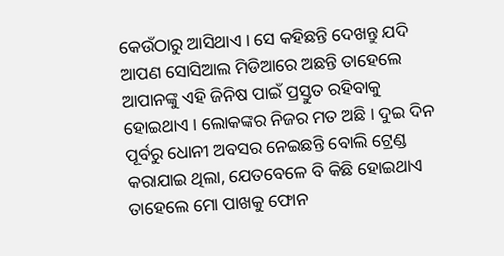କେଉଁଠାରୁ ଆସିଥାଏ । ସେ କହିଛନ୍ତି ଦେଖନ୍ତୁ ଯଦି ଆପଣ ସୋସିଆଲ ମିଡିଆରେ ଅଛନ୍ତି ତାହେଲେ ଆପାନଙ୍କୁ ଏହି ଜିନିଷ ପାଇଁ ପ୍ରସ୍ତୁତ ରହିବାକୁ ହୋଇଥାଏ । ଲୋକଙ୍କର ନିଜର ମତ ଅଛି । ଦୁଇ ଦିନ ପୂର୍ବରୁ ଧୋନୀ ଅବସର ନେଇଛନ୍ତି ବୋଲି ଟ୍ରେଣ୍ଡ କରାଯାଇ ଥିଲା, ଯେତବେଳେ ବି କିଛି ହୋଇଥାଏ ତାହେଲେ ମୋ ପାଖକୁ ଫୋନ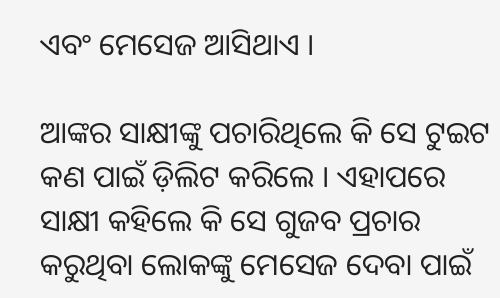ଏବଂ ମେସେଜ ଆସିଥାଏ ।

ଆଙ୍କର ସାକ୍ଷୀଙ୍କୁ ପଚାରିଥିଲେ କି ସେ ଟୁଇଟ କଣ ପାଇଁ ଡ଼ିଲିଟ କରିଲେ । ଏହାପରେ ସାକ୍ଷୀ କହିଲେ କି ସେ ଗୁଜବ ପ୍ରଚାର କରୁଥିବା ଲୋକଙ୍କୁ ମେସେଜ ଦେବା ପାଇଁ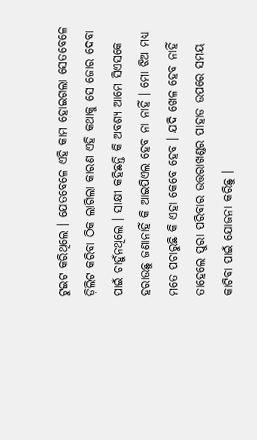ଟୁଇଟ କରିଥିଲେ । ଯେତବେଳେ ଏହି କାମ ହୋଇଗଲା ସେତବେଳେ ଡ଼ିଲିଟ କରିବା ଠିକ ଲାଗିଲା କାରଣ ଏହି କଥାକୁ ସେ ଜୋର ଦେବା ପାଇଁ ଚାହୁଁନଥିଲେ । ସାକ୍ଷୀ କହିଛନ୍ତି କି ଅବଶ୍ୟ ଆମେ ସିଏସକେ ହରାଉଛୁ ଜଣାନାହିଁ କି ଆଇପିଏଲ ହେବ ନା ନାହିଁ । ମୋ ଝିଅ ମଧ୍ୟ ମତେ ପଚାରୁଛି କି ଏହା କେବେ ହେବ । ଯଦି ଖେଳ ହେବ ନାହିଁ ତାହେଲେ ପୁରା ପରିବାର ଉତ୍ତରାଖଣ୍ଡର ପାହାଡ ଉପରେ ସମୟ କାଟିବା ପାଇଁ ଯୋଜନା କରିଛୁ ।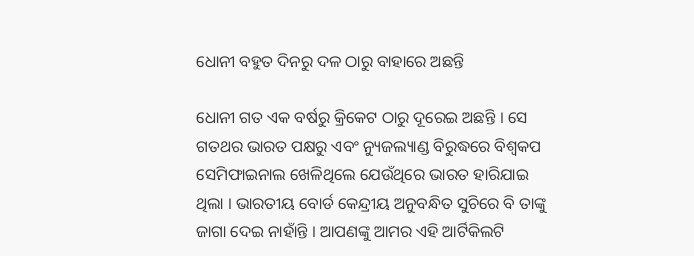ଧୋନୀ ବହୁତ ଦିନରୁ ଦଳ ଠାରୁ ବାହାରେ ଅଛନ୍ତି

ଧୋନୀ ଗତ ଏକ ବର୍ଷରୁ କ୍ରିକେଟ ଠାରୁ ଦୂରେଇ ଅଛନ୍ତି । ସେ ଗତଥର ଭାରତ ପକ୍ଷରୁ ଏବଂ ନ୍ୟୁଜଲ୍ୟାଣ୍ଡ ବିରୁଦ୍ଧରେ ବିଶ୍ଵକପ ସେମିଫାଇନାଲ ଖେଳିଥିଲେ ଯେଉଁଥିରେ ଭାରତ ହାରିଯାଇ ଥିଲା । ଭାରତୀୟ ବୋର୍ଡ କେନ୍ଦ୍ରୀୟ ଅନୁବନ୍ଧିତ ସୁଚିରେ ବି ତାଙ୍କୁ ଜାଗା ଦେଇ ନାହାଁନ୍ତି । ଆପଣଙ୍କୁ ଆମର ଏହି ଆର୍ଟିକିଲଟି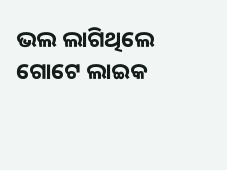ଭଲ ଲାଗିଥିଲେ ଗୋଟେ ଲାଇକ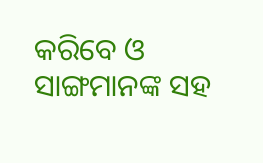କରିବେ ଓ ସାଙ୍ଗମାନଙ୍କ ସହ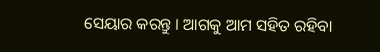ସେୟାର କରନ୍ତୁ । ଆଗକୁ ଆମ ସହିତ ରହିବା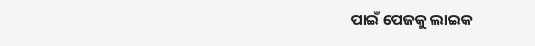ପାଇଁ ପେଜକୁ ଲାଇକ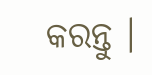କରନ୍ତୁ ।